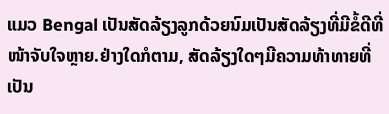ແມວ Bengal ເປັນສັດລ້ຽງລູກດ້ວຍນົມເປັນສັດລ້ຽງທີ່ມີຂໍ້ດີທີ່ໜ້າຈັບໃຈຫຼາຍ.ຢ່າງໃດກໍຕາມ, ສັດລ້ຽງໃດໆມີຄວາມທ້າທາຍທີ່ເປັນ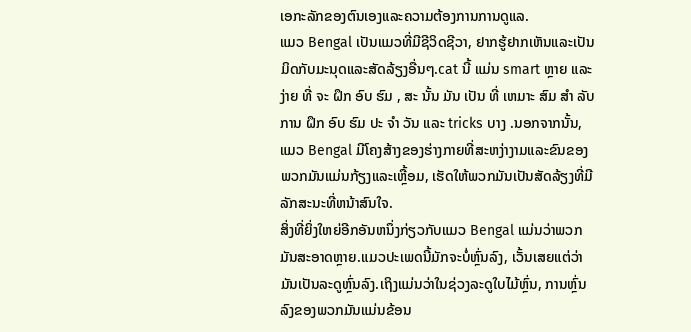ເອກະລັກຂອງຕົນເອງແລະຄວາມຕ້ອງການການດູແລ.
ແມວ Bengal ເປັນແມວທີ່ມີຊີວິດຊີວາ, ຢາກຮູ້ຢາກເຫັນແລະເປັນມິດກັບມະນຸດແລະສັດລ້ຽງອື່ນໆ.cat ນີ້ ແມ່ນ smart ຫຼາຍ ແລະ ງ່າຍ ທີ່ ຈະ ຝຶກ ອົບ ຮົມ , ສະ ນັ້ນ ມັນ ເປັນ ທີ່ ເຫມາະ ສົມ ສໍາ ລັບ ການ ຝຶກ ອົບ ຮົມ ປະ ຈໍາ ວັນ ແລະ tricks ບາງ .ນອກຈາກນັ້ນ, ແມວ Bengal ມີໂຄງສ້າງຂອງຮ່າງກາຍທີ່ສະຫງ່າງາມແລະຂົນຂອງພວກມັນແມ່ນກ້ຽງແລະເຫຼື້ອມ, ເຮັດໃຫ້ພວກມັນເປັນສັດລ້ຽງທີ່ມີລັກສະນະທີ່ຫນ້າສົນໃຈ.
ສິ່ງທີ່ຍິ່ງໃຫຍ່ອີກອັນຫນຶ່ງກ່ຽວກັບແມວ Bengal ແມ່ນວ່າພວກມັນສະອາດຫຼາຍ.ແມວປະເພດນີ້ມັກຈະບໍ່ຫຼົ່ນລົງ, ເວັ້ນເສຍແຕ່ວ່າມັນເປັນລະດູຫຼົ່ນລົງ.ເຖິງແມ່ນວ່າໃນຊ່ວງລະດູໃບໄມ້ຫຼົ່ນ, ການຫຼົ່ນລົງຂອງພວກມັນແມ່ນຂ້ອນ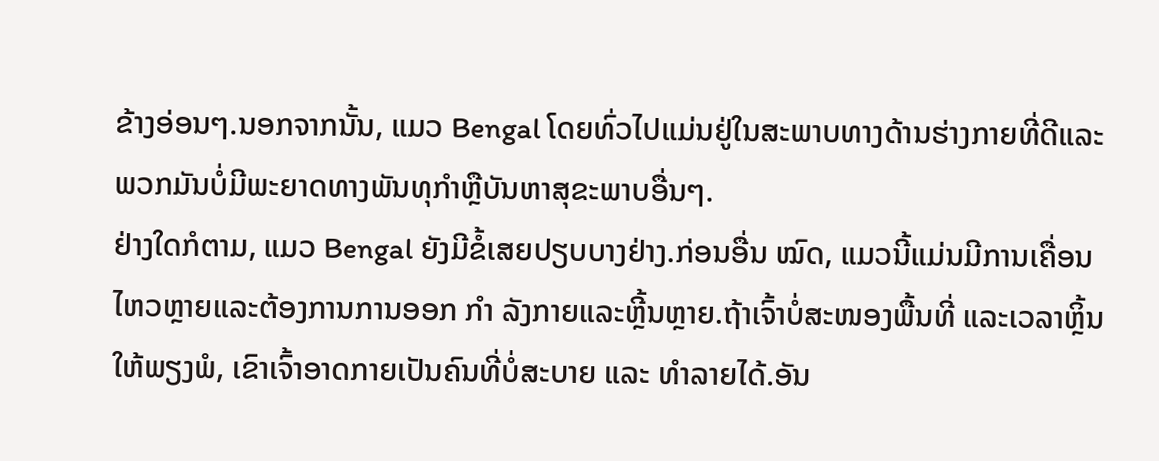ຂ້າງອ່ອນໆ.ນອກຈາກນັ້ນ, ແມວ Bengal ໂດຍທົ່ວໄປແມ່ນຢູ່ໃນສະພາບທາງດ້ານຮ່າງກາຍທີ່ດີແລະພວກມັນບໍ່ມີພະຍາດທາງພັນທຸກໍາຫຼືບັນຫາສຸຂະພາບອື່ນໆ.
ຢ່າງໃດກໍຕາມ, ແມວ Bengal ຍັງມີຂໍ້ເສຍປຽບບາງຢ່າງ.ກ່ອນອື່ນ ໝົດ, ແມວນີ້ແມ່ນມີການເຄື່ອນໄຫວຫຼາຍແລະຕ້ອງການການອອກ ກຳ ລັງກາຍແລະຫຼີ້ນຫຼາຍ.ຖ້າເຈົ້າບໍ່ສະໜອງພື້ນທີ່ ແລະເວລາຫຼິ້ນໃຫ້ພຽງພໍ, ເຂົາເຈົ້າອາດກາຍເປັນຄົນທີ່ບໍ່ສະບາຍ ແລະ ທໍາລາຍໄດ້.ອັນ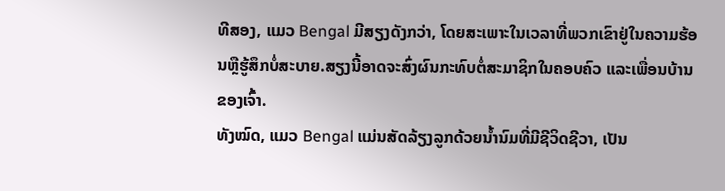ທີສອງ, ແມວ Bengal ມີສຽງດັງກວ່າ, ໂດຍສະເພາະໃນເວລາທີ່ພວກເຂົາຢູ່ໃນຄວາມຮ້ອນຫຼືຮູ້ສຶກບໍ່ສະບາຍ.ສຽງນີ້ອາດຈະສົ່ງຜົນກະທົບຕໍ່ສະມາຊິກໃນຄອບຄົວ ແລະເພື່ອນບ້ານຂອງເຈົ້າ.
ທັງໝົດ, ແມວ Bengal ແມ່ນສັດລ້ຽງລູກດ້ວຍນ້ຳນົມທີ່ມີຊີວິດຊີວາ, ເປັນ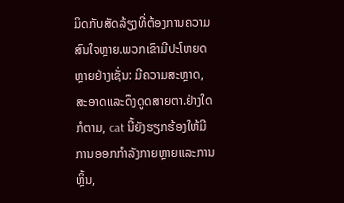ມິດກັບສັດລ້ຽງທີ່ຕ້ອງການຄວາມສົນໃຈຫຼາຍ.ພວກເຂົາມີປະໂຫຍດຫຼາຍຢ່າງເຊັ່ນ: ມີຄວາມສະຫຼາດ, ສະອາດແລະດຶງດູດສາຍຕາ.ຢ່າງໃດກໍຕາມ, cat ນີ້ຍັງຮຽກຮ້ອງໃຫ້ມີການອອກກໍາລັງກາຍຫຼາຍແລະການຫຼິ້ນ,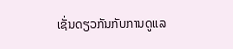ເຊັ່ນດຽວກັນກັບການດູແລ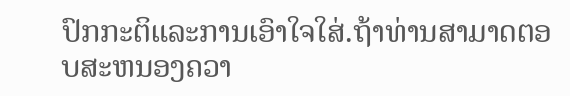ປົກກະຕິແລະການເອົາໃຈໃສ່.ຖ້າທ່ານສາມາດຕອບສະຫນອງຄວາ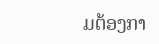ມຕ້ອງກາ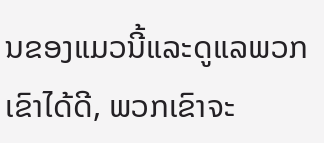ນຂອງແມວນີ້ແລະດູແລພວກເຂົາໄດ້ດີ, ພວກເຂົາຈະ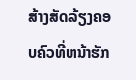ສ້າງສັດລ້ຽງຄອບຄົວທີ່ຫນ້າຮັກ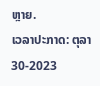ຫຼາຍ.
ເວລາປະກາດ: ຕຸລາ 30-2023